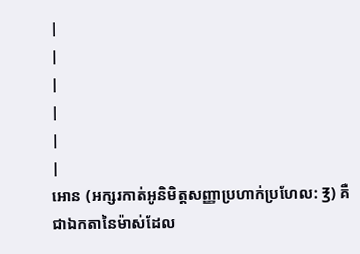|
|
|
|
|
|
អោន (អក្សរកាត់អូនិមិត្តសញ្ញាប្រហាក់ប្រហែល: ℥) គឺជាឯកតានៃម៉ាស់ដែល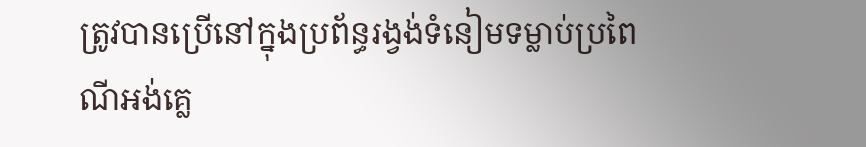ត្រូវបានប្រើនៅក្នុងប្រព័ន្ធរង្វង់ទំនៀមទម្លាប់ប្រពៃណីអង់គ្លេ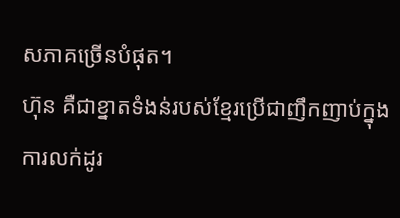សភាគច្រើនបំផុត។
ហ៊ុន គឺជាខ្នាតទំងន់របស់ខ្មែរប្រើជាញឹកញាប់ក្នុងការលក់ដូរ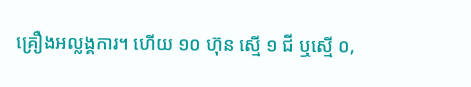គ្រឿងអល្លង្គការ។ ហើយ ១០ ហ៊ុន ស្មើ ១ ជី ឬស្មើ ០,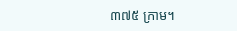៣៧៥ ក្រាម។